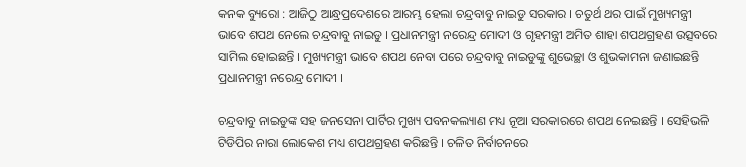କନକ ବ୍ୟୁରୋ : ଆଜିଠୁ ଆନ୍ଧ୍ରପ୍ରଦେଶରେ ଆରମ୍ଭ ହେଲା ଚନ୍ଦ୍ରବାବୁ ନାଇଡୁ ସରକାର । ଚତୁର୍ଥ ଥର ପାଇଁ ମୁଖ୍ୟମନ୍ତ୍ରୀ ଭାବେ ଶପଥ ନେଲେ ଚନ୍ଦ୍ରବାବୁ ନାଇଡୁ । ପ୍ରଧାନମନ୍ତ୍ରୀ ନରେନ୍ଦ୍ର ମୋଦୀ ଓ ଗୃହମନ୍ତ୍ରୀ ଅମିତ ଶାହା ଶପଥଗ୍ରହଣ ଉତ୍ସବରେ ସାମିଲ ହୋଇଛନ୍ତି । ମୁଖ୍ୟମନ୍ତ୍ରୀ ଭାବେ ଶପଥ ନେବା ପରେ ଚନ୍ଦ୍ରବାବୁ ନାଇଡୁଙ୍କୁ ଶୁଭେଚ୍ଛା ଓ ଶୁଭକାମନା ଜଣାଇଛନ୍ତି ପ୍ରଧାନମନ୍ତ୍ରୀ ନରେନ୍ଦ୍ର ମୋଦୀ ।

ଚନ୍ଦ୍ରବାବୁ ନାଇଡୁଙ୍କ ସହ ଜନସେନା ପାର୍ଟିର ମୁଖ୍ୟ ପବନକଲ୍ୟାଣ ମଧ୍ୟ ନୂଆ ସରକାରରେ ଶପଥ ନେଇଛନ୍ତି । ସେହିଭଳି ଟିଡିପିର ନାରା ଲୋକେଶ ମଧ୍ୟ ଶପଥଗ୍ରହଣ କରିଛନ୍ତି । ଚଳିତ ନିର୍ବାଚନରେ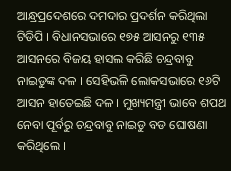ଆନ୍ଧ୍ରପ୍ରଦେଶରେ ଦମଦାର ପ୍ରଦର୍ଶନ କରିଥିଲା ଟିଡିପି । ବିଧାନସଭାରେ ୧୭୫ ଆସନରୁ ୧୩୫ ଆସନରେ ବିଜୟ ହାସଲ କରିଛି ଚନ୍ଦ୍ରବାବୁ ନାଇଡୁଙ୍କ ଦଳ । ସେହିଭଳି ଲୋକସଭାରେ ୧୬ଟି ଆସନ ହାତେଇଛି ଦଳ । ମୁଖ୍ୟମନ୍ତ୍ରୀ ଭାବେ ଶପଥ ନେବା ପୂର୍ବରୁ ଚନ୍ଦ୍ରବାବୁ ନାଇଡୁ ବଡ ଘୋଷଣା କରିଥିଲେ ।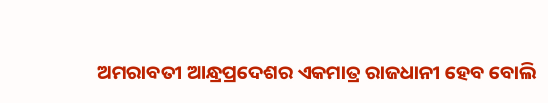ଅମରାବତୀ ଆନ୍ଧ୍ରପ୍ରଦେଶର ଏକମାତ୍ର ରାଜଧାନୀ ହେବ ବୋଲି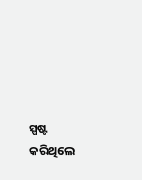ସ୍ପଷ୍ଟ କରିଥିଲେ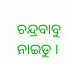ଚନ୍ଦ୍ରବାବୁ ନାଇଡୁ ।